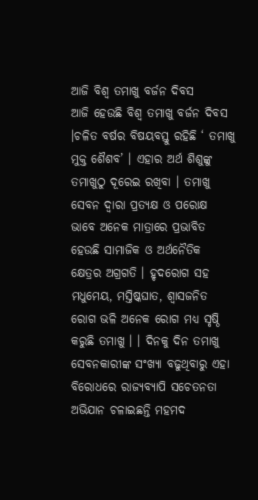ଆଜି ବିଶ୍ୱ ତମାଖୁ ବର୍ଜନ ଦିବସ
ଆଜି ହେଉଛି ବିଶ୍ୱ ତମାଖୁ ବର୍ଜନ ଦିବସ ।ଚଳିତ ବର୍ଷର ବିଷୟବସ୍ତୁ ରହିଛି ‘ ତମାଖୁ ମୁକ୍ତ ଶୈଶବ’ । ଏହାର ଅର୍ଥ ଶିଶୁଙ୍କୁ ତମାଖୁଠୁ ଦୂରେଇ ରଖିବା । ତମାଖୁ ସେବନ ଦ୍ୱାରା ପ୍ରତ୍ୟକ୍ଷ ଓ ପରୋକ୍ଷ ଭାବେ ଅନେକ ମାତ୍ରାରେ ପ୍ରଭାବିତ ହେଉଛି ସାମାଜିକ ଓ ଅର୍ଥନୈତିକ କ୍ଷେତ୍ରର ଅଗ୍ରଗତି । ହୃଦରୋଗ ସହ ମଧୁମେୟ, ମସ୍ତିଷ୍କଘାତ, ଶ୍ୱାସଜନିତ ରୋଗ ଭଳି ଅନେକ ରୋଗ ମଧ୍ଯ ସୃଷ୍ଠି କରୁଛି ତମାଖୁ । । ଦିନକୁ ଦିନ ତମାଖୁ ସେବନକାରୀଙ୍କ ସଂଖ୍ୟା ବଢୁଥିବାରୁ ଏହା ବିରୋଧରେ ରାଜ୍ୟବ୍ୟାପି ସଚେତନତା ଅଭିଯାନ ଚଳାଇଛନ୍ତି ମହମଦ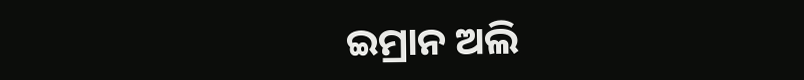ଇମ୍ରାନ ଅଲି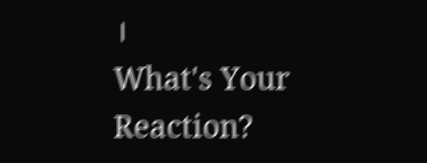।
What's Your Reaction?